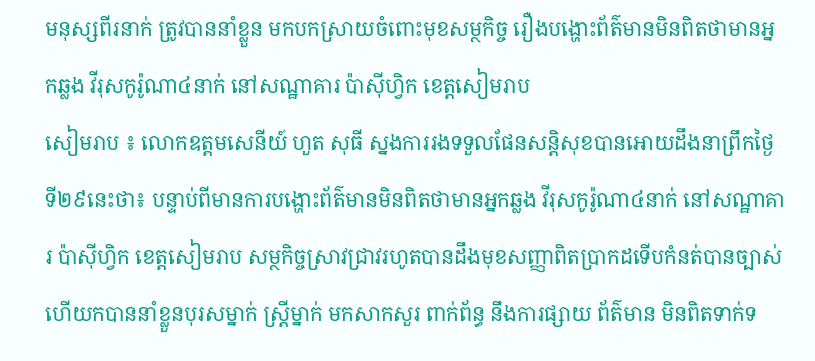មនុស្សពីរនាក់ ត្រូវបាននាំខ្លួន មកបកស្រាយចំពោះមុខសម្ថកិច្ច រឿងបង្ហោះព័ត៌មានមិនពិតថាមានអ្នកឆ្លង វីរុសកូរ៉ូណា៤នាក់ នៅសណ្ឋាគារ ប៉ាស៊ីហ្វិក ខេត្តសៀមរាប
សៀមរាប ៖ លោកឧត្តមសេនីយ៍ ហួត សុធី ស្នងការរងទទួលផែនសន្តិសុខបានអោយដឹងនាព្រឹកថ្ងៃទី២៩នេះថា៖ បន្ទាប់ពីមានការបង្ហោះព័ត៌មានមិនពិតថាមានអ្នកឆ្លង វីរុសកូរ៉ូណា៤នាក់ នៅសណ្ឋាគារ ប៉ាស៊ីហ្វិក ខេត្តសៀមរាប សម្ថកិច្ចស្រាវជ្រាវរហូតបានដឹងមុខសញ្ញាពិតប្រាកដទើបកំនត់បានច្បាស់ហើយកបាននាំខ្លួនបុរសម្នាក់ ស្ត្រីម្នាក់ មកសាកសួរ ពាក់ព័ន្ធ នឹងការផ្សាយ ព័ត៌មាន មិនពិតទាក់ទ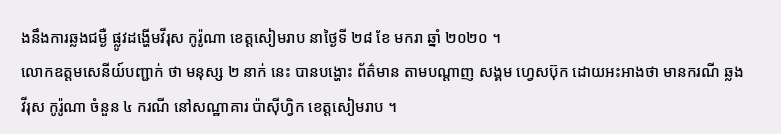ងនឹងការឆ្លងជម្ងឺ ផ្លូវដង្ហេីមវីរុស កូរ៉ូណា ខេត្តសៀមរាប នាថ្ងៃទី ២៨ ខែ មករា ឆ្នាំ ២០២០ ។
លោកឧត្តមសេនីយ៍បញ្ជាក់ ថា មនុស្ស ២ នាក់ នេះ បានបង្ហោះ ព័ត៌មាន តាមបណ្តាញ សង្គម ហ្វេសប៊ុក ដោយអះអាងថា មានករណី ឆ្លង វីរុស កូរ៉ូណា ចំនួន ៤ ករណី នៅសណ្ឋាគារ ប៉ាស៊ីហ្វិក ខេត្តសៀមរាប ។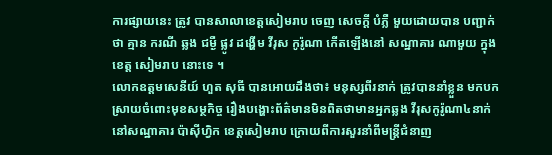ការផ្សាយនេះ ត្រូវ បានសាលាខេត្តសៀមរាប ចេញ សេចក្ដី បំភ្លឺ មួយដោយបាន បញ្ជាក់ ថា គ្មាន ករណី ឆ្លង ជម្ងឺ ផ្លូវ ដង្ហើម វីរុស កូរ៉ូណា កេីតឡេីងនៅ សណ្ឋាគារ ណាមួយ ក្នុង ខេត្ត សៀមរាប នោះទេ ។
លោកឧត្តមសេនីយ៍ ហួត សុធី បានអោយដឹងថា៖ មនុស្សពីរនាក់ ត្រូវបាននាំខ្លួន មកបកស្រាយចំពោះមុខសម្ថកិច្ច រឿងបង្ហោះព័ត៌មានមិនពិតថាមានអ្នកឆ្លង វីរុសកូរ៉ូណា៤នាក់ នៅសណ្ឋាគារ ប៉ាស៊ីហ្វិក ខេត្តសៀមរាប ក្រោយពីការសួរនាំពីមន្ត្រីជំនាញ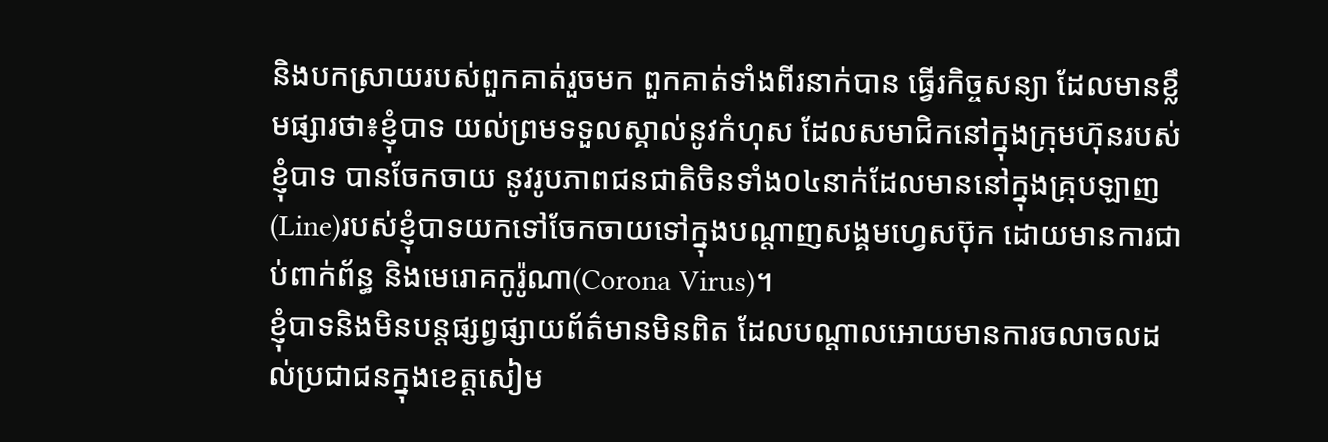និងបកស្រាយរបស់ពួកគាត់រួចមក ពួកគាត់ទាំងពីរនាក់បាន ធ្វើរកិច្ចសន្យា ដែលមានខ្លឹមផ្សារថា៖ខ្ញុំបាទ យល់ព្រមទទួលស្គាល់នូវកំហុស ដែលសមាជិកនៅក្នុងក្រុមហ៊ុនរបស់ខ្ញុំបាទ បានចែកចាយ នូវរូបភាពជនជាតិចិនទាំង០៤នាក់ដែលមាននៅក្នុងគ្រុបឡាញ(Line)របស់ខ្ញុំបាទយកទៅចែកចាយទៅក្នុងបណ្តាញសង្គមហ្វេសប៊ុក ដោយមានការជាប់ពាក់ព័ន្ធ និងមេរោគកូរ៉ូណា(Corona Virus)។
ខ្ញុំបាទនិងមិនបន្តផ្សព្វផ្សាយព័ត៌មានមិនពិត ដែលបណ្តាលអោយមានការចលាចលដល់ប្រជាជនក្នុងខេត្តសៀម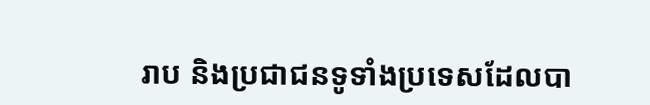រាប និងប្រជាជនទូទាំងប្រទេសដែលបា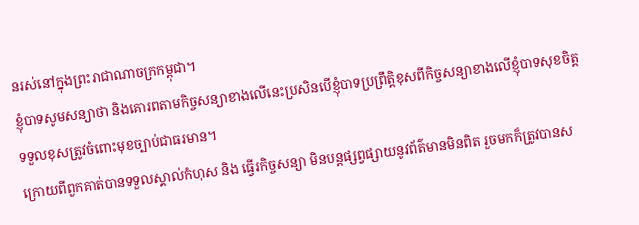នរស់នៅក្នុងព្រះរាជាណាចក្រកម្ពុជា។
ខ្ញុំបាទសូមសន្យាថា និងគោរពតាមកិច្ចសន្យាខាងលើនេះប្រសិនបើខ្ញុំបាទប្រព្រឹត្តិខុសពីកិច្ចសន្យាខាងលើខ្ញុំបាទសុខចិត្តទទួលខុសត្រូវចំពោះមុខច្បាប់ជាធរមាន។
ក្រោយពីពួកគាត់បានទទួលស្គាល់កំហុស និង ធ្វើរកិច្ចសន្យា មិនបន្តផ្សព្វផ្សាយនូវព័ត៌មានមិនពិត រួចមកក៏ត្រូវបានស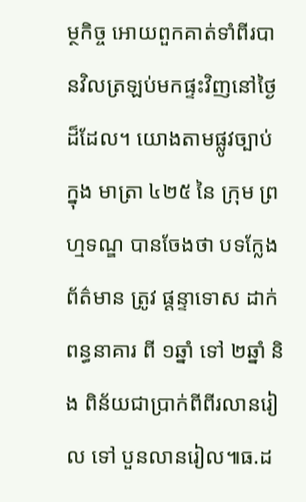ម្ថកិច្ច អោយពួកគាត់ទាំពីរបានវិលត្រឡប់មកផ្ទះវិញនៅថ្ងៃដ៏ដែល។ យោងតាមផ្លូវច្បាប់ ក្នុង មាត្រា ៤២៥ នៃ ក្រុម ព្រហ្មទណ្ឌ បានចែងថា បទក្លែង ព័ត៌មាន ត្រូវ ផ្ដន្ទាទោស ដាក់ ពន្ធនាគារ ពី ១ឆ្នាំ ទៅ ២ឆ្នាំ និង ពិន័យជាប្រាក់ពីពីរលានរៀល ទៅ បួនលានរៀល៕ធ.ដ